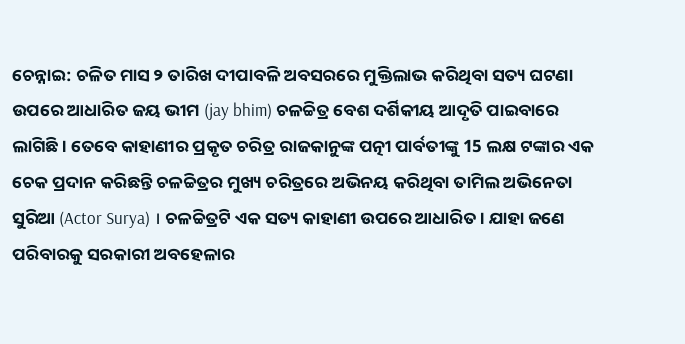ଚେନ୍ନାଇ: ଚଳିତ ମାସ ୨ ତାରିଖ ଦୀପାବଳି ଅବସରରେ ମୁକ୍ତିଲାଭ କରିଥିବା ସତ୍ୟ ଘଟଣା ଉପରେ ଆଧାରିତ ଜୟ ଭୀମ (jay bhim) ଚଳଚ୍ଚିତ୍ର ବେଶ ଦର୍ଶିକୀୟ ଆଦୃତି ପାଇବାରେ ଲାଗିଛି । ତେବେ କାହାଣୀର ପ୍ରକୃତ ଚରିତ୍ର ରାଜକାନୁଙ୍କ ପତ୍ନୀ ପାର୍ବତୀଙ୍କୁ 15 ଲକ୍ଷ ଟଙ୍କାର ଏକ ଚେକ ପ୍ରଦାନ କରିଛନ୍ତି ଚଳଚ୍ଚିତ୍ରର ମୁଖ୍ୟ ଚରିତ୍ରରେ ଅଭିନୟ କରିଥିବା ତାମିଲ ଅଭିନେତା ସୁରିଆ (Actor Surya) । ଚଳଚ୍ଚିତ୍ରଟି ଏକ ସତ୍ୟ କାହାଣୀ ଉପରେ ଆଧାରିତ । ଯାହା ଜଣେ ପରିବାରକୁ ସରକାରୀ ଅବହେଳାର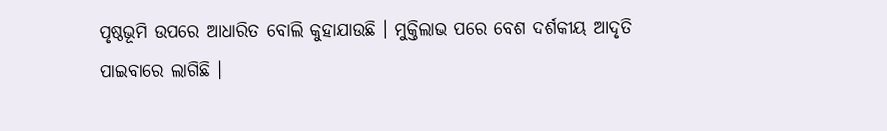ପୃଷ୍ଠଭୂମି ଉପରେ ଆଧାରିତ ବୋଲି କୁହାଯାଉଛି । ମୁକ୍ତିଲାଭ ପରେ ବେଶ ଦର୍ଶକୀୟ ଆଦୃତି ପାଇବାରେ ଲାଗିଛି ।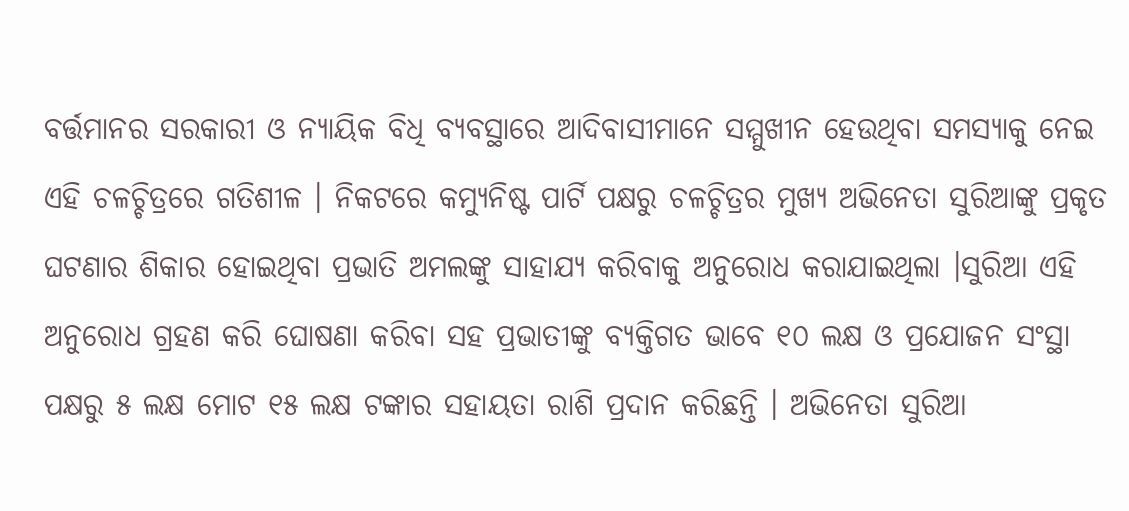ବର୍ତ୍ତମାନର ସରକାରୀ ଓ ନ୍ୟାୟିକ ବିଧି ବ୍ୟବସ୍ଥାରେ ଆଦିବାସୀମାନେ ସମ୍ମୁଖୀନ ହେଉଥିବା ସମସ୍ୟାକୁ ନେଇ ଏହି ଚଳଚ୍ଚିତ୍ରରେ ଗତିଶୀଳ । ନିକଟରେ କମ୍ୟୁନିଷ୍ଟ ପାର୍ଟି ପକ୍ଷରୁ ଚଳଚ୍ଚିତ୍ରର ମୁଖ୍ୟ ଅଭିନେତା ସୁରିଆଙ୍କୁ ପ୍ରକୃତ ଘଟଣାର ଶିକାର ହୋଇଥିବା ପ୍ରଭାତି ଅମଲଙ୍କୁ ସାହାଯ୍ୟ କରିବାକୁ ଅନୁରୋଧ କରାଯାଇଥିଲା ।ସୁରିଆ ଏହି ଅନୁରୋଧ ଗ୍ରହଣ କରି ଘୋଷଣା କରିବା ସହ ପ୍ରଭାତୀଙ୍କୁ ବ୍ୟକ୍ତିଗତ ଭାବେ ୧୦ ଲକ୍ଷ ଓ ପ୍ରଯୋଜନ ସଂସ୍ଥା ପକ୍ଷରୁ ୫ ଲକ୍ଷ ମୋଟ ୧୫ ଲକ୍ଷ ଟଙ୍କାର ସହାୟତା ରାଶି ପ୍ରଦାନ କରିଛନ୍ତି । ଅଭିନେତା ସୁରିଆ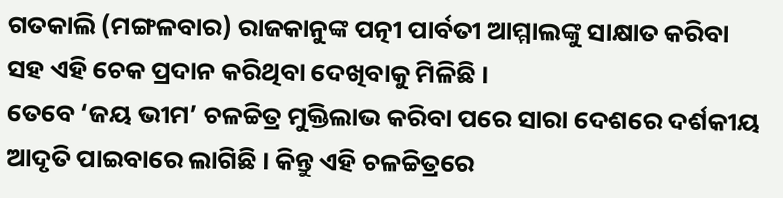ଗତକାଲି (ମଙ୍ଗଳବାର) ରାଜକାନୁଙ୍କ ପତ୍ନୀ ପାର୍ବତୀ ଆମ୍ମାଲଙ୍କୁ ସାକ୍ଷାତ କରିବା ସହ ଏହି ଚେକ ପ୍ରଦାନ କରିଥିବା ଦେଖିବାକୁ ମିଳିଛି ।
ତେବେ ‘ଜୟ ଭୀମ’ ଚଳଚ୍ଚିତ୍ର ମୁକ୍ତିଲାଭ କରିବା ପରେ ସାରା ଦେଶରେ ଦର୍ଶକୀୟ ଆଦୃତି ପାଇବାରେ ଲାଗିଛି । କିନ୍ତୁ ଏହି ଚଳଚ୍ଚିତ୍ରରେ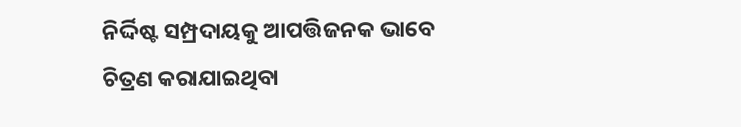ନିର୍ଦ୍ଦିଷ୍ଟ ସମ୍ପ୍ରଦାୟକୁ ଆପତ୍ତିଜନକ ଭାବେ ଚିତ୍ରଣ କରାଯାଇଥିବା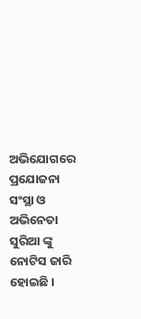ଅଭିଯୋଗରେ ପ୍ରଯୋଜନା ସଂସ୍ଥା ଓ ଅଭିନେତା ସୁରିଆ ଙ୍କୁ ନୋଟିସ ଜାରି ହୋଇଛି ।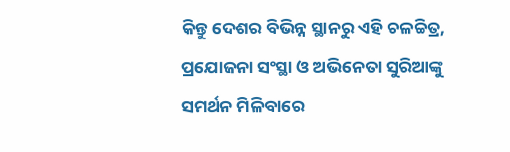କିନ୍ତୁ ଦେଶର ବିଭିନ୍ନ ସ୍ଥାନରୁ ଏହି ଚଳଚ୍ଚିତ୍ର, ପ୍ରଯୋଜନା ସଂସ୍ଥା ଓ ଅଭିନେତା ସୁରିଆଙ୍କୁ ସମର୍ଥନ ମିଳିବାରେ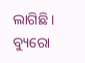ଲାଗିଛି ।
ବ୍ୟୁରୋ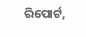ରିପୋର୍ଟ,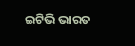ଇଟିଭି ଭାରତ